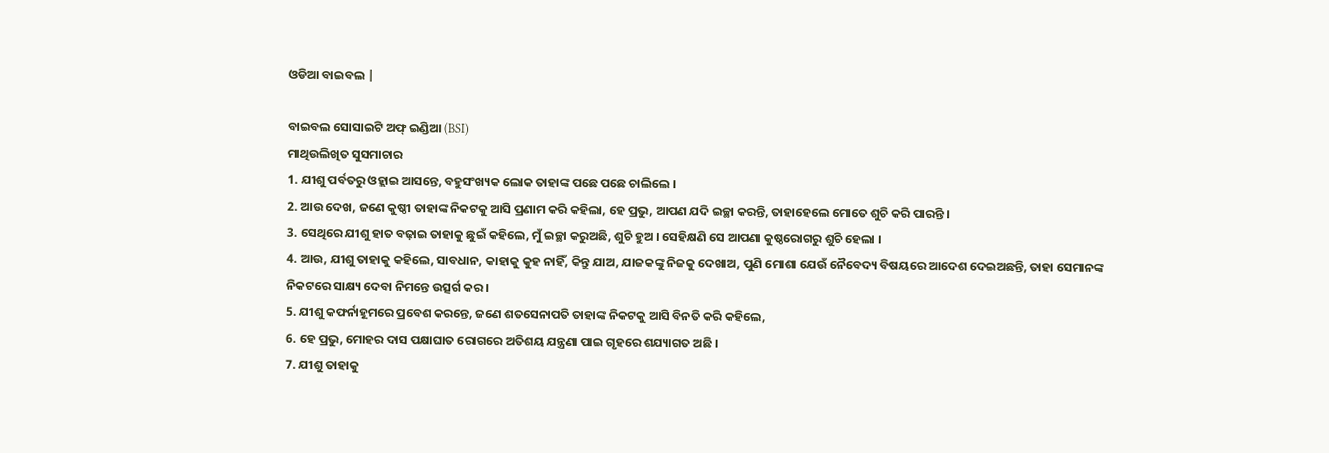ଓଡିଆ ବାଇବଲ |

ବାଇବଲ ସୋସାଇଟି ଅଫ୍ ଇଣ୍ଡିଆ (BSI)
ମାଥିଉଲିଖିତ ସୁସମାଚାର
1. ଯୀଶୁ ପର୍ବତରୁ ଓହ୍ଲାଇ ଆସନ୍ତେ, ବହୁସଂଖ୍ୟକ ଲୋକ ତାହାଙ୍କ ପଛେ ପଛେ ଚାଲିଲେ ।
2. ଆଉ ଦେଖ, ଜଣେ କୁଷ୍ଠୀ ତାହାଙ୍କ ନିକଟକୁ ଆସି ପ୍ରଣାମ କରି କହିଲା, ହେ ପ୍ରଭୁ, ଆପଣ ଯଦି ଇଚ୍ଛା କରନ୍ତି, ତାହାହେଲେ ମୋତେ ଶୁଚି କରି ପାରନ୍ତି ।
3. ସେଥିରେ ଯୀଶୁ ହାତ ବଢ଼ାଇ ତାହାକୁ ଛୁଇଁ କହିଲେ, ମୁଁ ଇଚ୍ଛା କରୁଅଛି, ଶୁଚି ହୁଅ । ସେହିକ୍ଷଣି ସେ ଆପଣା କୁଷ୍ଠରୋଗରୁ ଶୁଚି ହେଲା ।
4. ଆଉ, ଯୀଶୁ ତାହାକୁ କହିଲେ, ସାବଧାନ, କାହାକୁ କୁହ ନାହିଁ, କିନ୍ତୁ ଯାଅ, ଯାଜକଙ୍କୁ ନିଜକୁ ଦେଖାଅ, ପୁଣି ମୋଶା ଯେଉଁ ନୈବେଦ୍ୟ ବିଷୟରେ ଆଦେଶ ଦେଇଅଛନ୍ତି, ତାହା ସେମାନଙ୍କ ନିକଟରେ ସାକ୍ଷ୍ୟ ଦେବା ନିମନ୍ତେ ଉତ୍ସର୍ଗ କର ।
5. ଯୀଶୁ କଫର୍ନାହୂମରେ ପ୍ରବେଶ କରନ୍ତେ, ଜଣେ ଶତସେନାପତି ତାହାଙ୍କ ନିକଟକୁ ଆସି ବିନତି କରି କହିଲେ,
6. ହେ ପ୍ରଭୁ, ମୋହର ଦାସ ପକ୍ଷାଘାତ ରୋଗରେ ଅତିଶୟ ଯନ୍ତ୍ରଣା ପାଇ ଗୃହରେ ଶଯ୍ୟାଗତ ଅଛି ।
7. ଯୀଶୁ ତାହାକୁ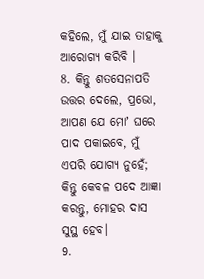କହିଲେ, ମୁଁ ଯାଇ ତାହାକୁ ଆରୋଗ୍ୟ କରିବି ।
8. କିନ୍ତୁ ଶତସେନାପତି ଉତ୍ତର ଦେଲେ, ପ୍ରଭୋ, ଆପଣ ଯେ ମୋʼ ଘରେ ପାଦ ପକାଇବେ, ମୁଁ ଏପରି ଯୋଗ୍ୟ ନୁହେଁ; କିନ୍ତୁ କେବଳ ପଦେ ଆଜ୍ଞା କରନ୍ତୁ, ମୋହର ଦାସ ସୁସ୍ଥ ହେବ।
9.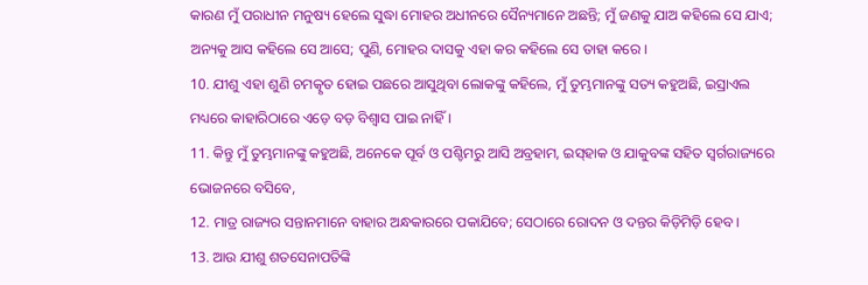କାରଣ ମୁଁ ପରାଧୀନ ମନୁଷ୍ୟ ହେଲେ ସୁଦ୍ଧା ମୋହର ଅଧୀନରେ ସୈନ୍ୟମାନେ ଅଛନ୍ତି; ମୁଁ ଜଣକୁ ଯାଅ କହିଲେ ସେ ଯାଏ; ଅନ୍ୟକୁ ଆସ କହିଲେ ସେ ଆସେ; ପୁଣି, ମୋହର ଦାସକୁ ଏହା କର କହିଲେ ସେ ତାହା କରେ ।
10. ଯୀଶୁ ଏହା ଶୁଣି ଚମତ୍କୃତ ହୋଇ ପଛରେ ଆସୁଥିବା ଲୋକଙ୍କୁ କହିଲେ, ମୁଁ ତୁମ୍ଭମାନଙ୍କୁ ସତ୍ୟ କହୁଅଛି, ଇସ୍ରାଏଲ ମଧ୍ୟରେ କାହାରିଠାରେ ଏଡ଼େ ବଡ଼ ବିଶ୍ଵାସ ପାଇ ନାହିଁ ।
11. କିନ୍ତୁ ମୁଁ ତୁମ୍ଭମାନଙ୍କୁ କହୁଅଛି, ଅନେକେ ପୂର୍ବ ଓ ପଶ୍ଚିମରୁ ଆସି ଅବ୍ରହାମ, ଇସ୍‍ହାକ ଓ ଯାକୁବଙ୍କ ସହିତ ସ୍ଵର୍ଗରାଜ୍ୟରେ ଭୋଜନରେ ବସିବେ,
12. ମାତ୍ର ରାଜ୍ୟର ସନ୍ତାନମାନେ ବାହାର ଅନ୍ଧକାରରେ ପକାଯିବେ; ସେଠାରେ ରୋଦନ ଓ ଦନ୍ତର କିଡ଼ିମିଡ଼ି ହେବ ।
13. ଆଉ ଯୀଶୁ ଶତସେନାପତିଙ୍କି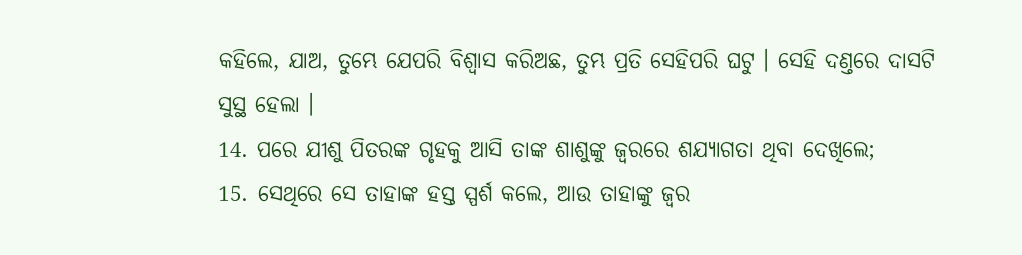କହିଲେ, ଯାଅ, ତୁମ୍ଭେ ଯେପରି ବିଶ୍ଵାସ କରିଅଛ, ତୁମ୍ଭ ପ୍ରତି ସେହିପରି ଘଟୁ । ସେହି ଦଣ୍ତରେ ଦାସଟି ସୁସ୍ଥ ହେଲା ।
14. ପରେ ଯୀଶୁ ପିତରଙ୍କ ଗୃହକୁ ଆସି ତାଙ୍କ ଶାଶୁଙ୍କୁ ଜ୍ଵରରେ ଶଯ୍ୟାଗତା ଥିବା ଦେଖିଲେ;
15. ସେଥିରେ ସେ ତାହାଙ୍କ ହସ୍ତ ସ୍ପର୍ଶ କଲେ, ଆଉ ତାହାଙ୍କୁ ଜ୍ଵର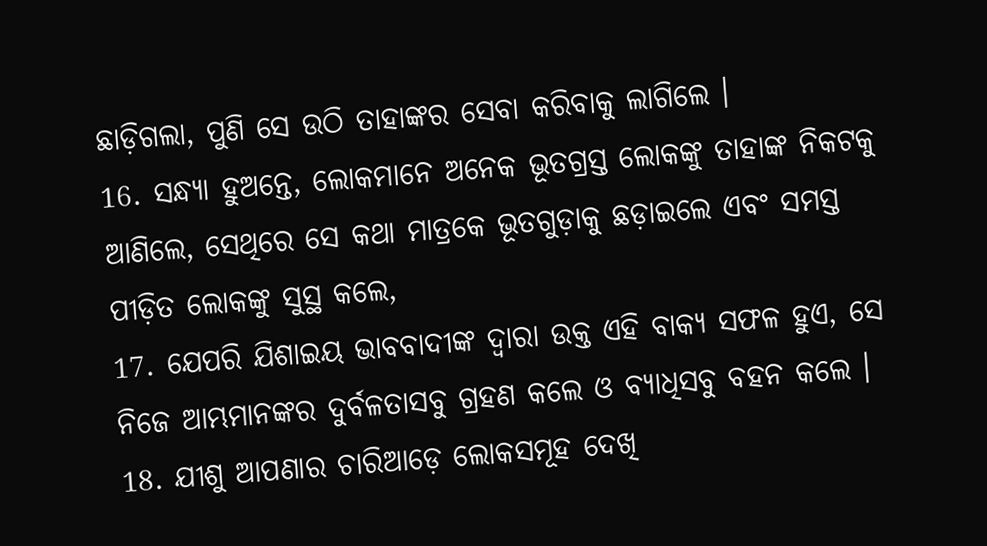ଛାଡ଼ିଗଲା, ପୁଣି ସେ ଉଠି ତାହାଙ୍କର ସେବା କରିବାକୁ ଲାଗିଲେ ।
16. ସନ୍ଧ୍ୟା ହୁଅନ୍ତେ, ଲୋକମାନେ ଅନେକ ଭୂତଗ୍ରସ୍ତ ଲୋକଙ୍କୁ ତାହାଙ୍କ ନିକଟକୁ ଆଣିଲେ, ସେଥିରେ ସେ କଥା ମାତ୍ରକେ ଭୂତଗୁଡ଼ାକୁ ଛଡ଼ାଇଲେ ଏବଂ ସମସ୍ତ ପୀଡ଼ିତ ଲୋକଙ୍କୁ ସୁସ୍ଥ କଲେ,
17. ଯେପରି ଯିଶାଇୟ ଭାବବାଦୀଙ୍କ ଦ୍ଵାରା ଉକ୍ତ ଏହି ବାକ୍ୟ ସଫଳ ହୁଏ, ସେ ନିଜେ ଆମ୍ଭମାନଙ୍କର ଦୁର୍ବଳତାସବୁ ଗ୍ରହଣ କଲେ ଓ ବ୍ୟାଧିସବୁ ବହନ କଲେ ।
18. ଯୀଶୁ ଆପଣାର ଚାରିଆଡ଼େ ଲୋକସମୂହ ଦେଖି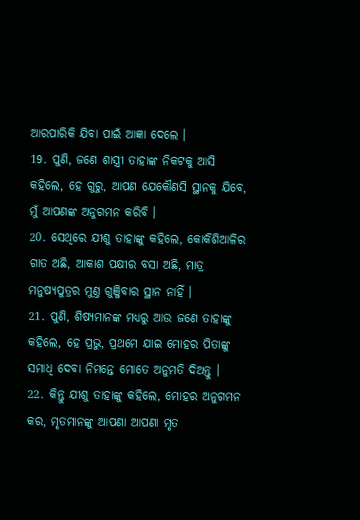ଆରପାରିକି ଯିବା ପାଇଁ ଆଜ୍ଞା ଦେଲେ ।
19. ପୁଣି, ଜଣେ ଶାସ୍ତ୍ରୀ ତାହାଙ୍କ ନିକଟକୁ ଆସି କହିଲେ, ହେ ଗୁରୁ, ଆପଣ ଯେକୌଣସି ସ୍ଥାନକୁ ଯିବେ, ମୁଁ ଆପଣଙ୍କ ଅନୁଗମନ କରିବି ।
20. ସେଥିରେ ଯୀଶୁ ତାହାଙ୍କୁ କହିଲେ, କୋକିଶିଆଳିର ଗାତ ଅଛି, ଆକାଶ ପକ୍ଷୀର ବସା ଅଛି, ମାତ୍ର ମନୁଷ୍ୟପୁତ୍ରର ମୁଣ୍ତ ଗୁଞ୍ଜିବାର ସ୍ଥାନ ନାହିଁ ।
21. ପୁଣି, ଶିଷ୍ୟମାନଙ୍କ ମଧ୍ୟରୁ ଆଉ ଜଣେ ତାହାଙ୍କୁ କହିଲେ, ହେ ପ୍ରଭୁ, ପ୍ରଥମେ ଯାଇ ମୋହର ପିତାଙ୍କୁ ସମାଧି ଦେବା ନିମନ୍ତେ ମୋତେ ଅନୁମତି ଦିଅନ୍ତୁ ।
22. କିନ୍ତୁ ଯୀଶୁ ତାହାଙ୍କୁ କହିଲେ, ମୋହର ଅନୁଗମନ କର, ମୃତମାନଙ୍କୁ ଆପଣା ଆପଣା ମୃତ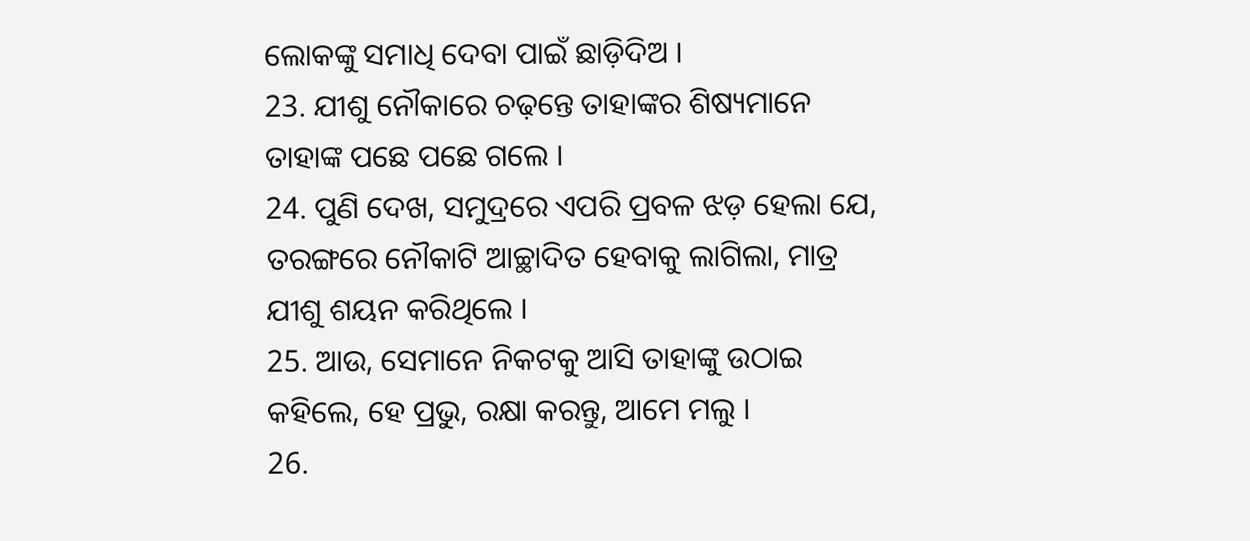ଲୋକଙ୍କୁ ସମାଧି ଦେବା ପାଇଁ ଛାଡ଼ିଦିଅ ।
23. ଯୀଶୁ ନୌକାରେ ଚଢ଼ନ୍ତେ ତାହାଙ୍କର ଶିଷ୍ୟମାନେ ତାହାଙ୍କ ପଛେ ପଛେ ଗଲେ ।
24. ପୁଣି ଦେଖ, ସମୁଦ୍ରରେ ଏପରି ପ୍ରବଳ ଝଡ଼ ହେଲା ଯେ, ତରଙ୍ଗରେ ନୌକାଟି ଆଚ୍ଛାଦିତ ହେବାକୁ ଲାଗିଲା, ମାତ୍ର ଯୀଶୁ ଶୟନ କରିଥିଲେ ।
25. ଆଉ, ସେମାନେ ନିକଟକୁ ଆସି ତାହାଙ୍କୁ ଉଠାଇ କହିଲେ, ହେ ପ୍ରଭୁ, ରକ୍ଷା କରନ୍ତୁ, ଆମେ ମଲୁ ।
26.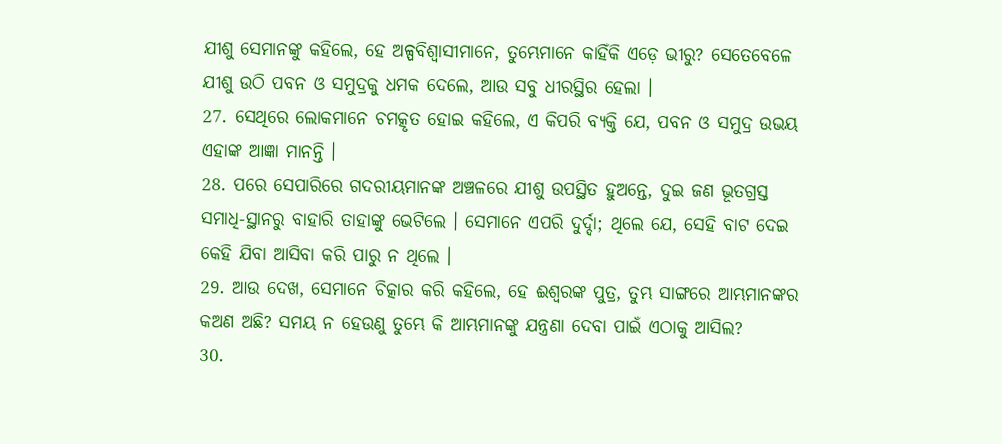ଯୀଶୁ ସେମାନଙ୍କୁ କହିଲେ, ହେ ଅଳ୍ପବିଶ୍ଵାସୀମାନେ, ତୁମ୍ଭେମାନେ କାହିଁକି ଏଡ଼େ ଭୀରୁ? ସେତେବେଳେ ଯୀଶୁ ଉଠି ପବନ ଓ ସମୁଦ୍ରକୁ ଧମକ ଦେଲେ, ଆଉ ସବୁ ଧୀରସ୍ଥିର ହେଲା ।
27. ସେଥିରେ ଲୋକମାନେ ଚମତ୍କୃତ ହୋଇ କହିଲେ, ଏ କିପରି ବ୍ୟକ୍ତି ଯେ, ପବନ ଓ ସମୁଦ୍ର ଉଭୟ ଏହାଙ୍କ ଆଜ୍ଞା ମାନନ୍ତି ।
28. ପରେ ସେପାରିରେ ଗଦରୀୟମାନଙ୍କ ଅଞ୍ଚଳରେ ଯୀଶୁ ଉପସ୍ଥିତ ହୁଅନ୍ତେ, ଦୁଇ ଜଣ ଭୂତଗ୍ରସ୍ତ ସମାଧି-ସ୍ଥାନରୁ ବାହାରି ତାହାଙ୍କୁ ଭେଟିଲେ । ସେମାନେ ଏପରି ଦୁର୍ଦ୍ଦା; ଥିଲେ ଯେ, ସେହି ବାଟ ଦେଇ କେହି ଯିବା ଆସିବା କରି ପାରୁ ନ ଥିଲେ ।
29. ଆଉ ଦେଖ, ସେମାନେ ଚିତ୍କାର କରି କହିଲେ, ହେ ଈଶ୍ଵରଙ୍କ ପୁତ୍ର, ତୁମ୍ଭ ସାଙ୍ଗରେ ଆମ୍ଭମାନଙ୍କର କଅଣ ଅଛି? ସମୟ ନ ହେଉଣୁ ତୁମ୍ଭେ କି ଆମ୍ଭମାନଙ୍କୁ ଯନ୍ତ୍ରଣା ଦେବା ପାଇଁ ଏଠାକୁ ଆସିଲ?
30.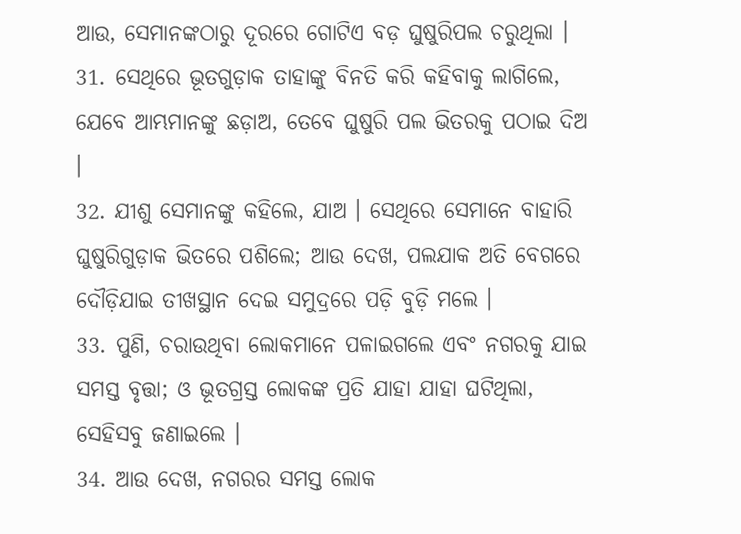ଆଉ, ସେମାନଙ୍କଠାରୁ ଦୂରରେ ଗୋଟିଏ ବଡ଼ ଘୁଷୁରିପଲ ଚରୁଥିଲା ।
31. ସେଥିରେ ଭୂତଗୁଡ଼ାକ ତାହାଙ୍କୁ ବିନତି କରି କହିବାକୁ ଲାଗିଲେ, ଯେବେ ଆମ୍ଭମାନଙ୍କୁ ଛଡ଼ାଅ, ତେବେ ଘୁଷୁରି ପଲ ଭିତରକୁ ପଠାଇ ଦିଅ ।
32. ଯୀଶୁ ସେମାନଙ୍କୁ କହିଲେ, ଯାଅ । ସେଥିରେ ସେମାନେ ବାହାରି ଘୁଷୁରିଗୁଡ଼ାକ ଭିତରେ ପଶିଲେ; ଆଉ ଦେଖ, ପଲଯାକ ଅତି ବେଗରେ ଦୌଡ଼ିଯାଇ ତୀଖସ୍ଥାନ ଦେଇ ସମୁଦ୍ରରେ ପଡ଼ି ବୁଡ଼ି ମଲେ ।
33. ପୁଣି, ଚରାଉଥିବା ଲୋକମାନେ ପଳାଇଗଲେ ଏବଂ ନଗରକୁ ଯାଇ ସମସ୍ତ ବୃତ୍ତା; ଓ ଭୂତଗ୍ରସ୍ତ ଲୋକଙ୍କ ପ୍ରତି ଯାହା ଯାହା ଘଟିଥିଲା, ସେହିସବୁ ଜଣାଇଲେ ।
34. ଆଉ ଦେଖ, ନଗରର ସମସ୍ତ ଲୋକ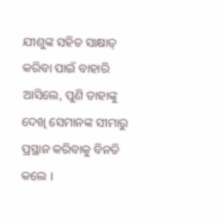ଯୀଶୁଙ୍କ ସହିତ ସାକ୍ଷାତ୍ କରିବା ପାଇଁ ବାହାରି ଆସିଲେ, ପୁଣି ତାହାଙ୍କୁ ଦେଖି ସେମାନଙ୍କ ସୀମାରୁ ପ୍ରସ୍ଥାନ କରିବାକୁ ବିନତି କଲେ ।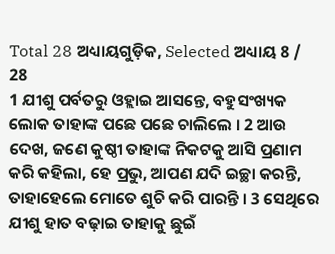Total 28 ଅଧ୍ୟାୟଗୁଡ଼ିକ, Selected ଅଧ୍ୟାୟ 8 / 28
1 ଯୀଶୁ ପର୍ବତରୁ ଓହ୍ଲାଇ ଆସନ୍ତେ, ବହୁସଂଖ୍ୟକ ଲୋକ ତାହାଙ୍କ ପଛେ ପଛେ ଚାଲିଲେ । 2 ଆଉ ଦେଖ, ଜଣେ କୁଷ୍ଠୀ ତାହାଙ୍କ ନିକଟକୁ ଆସି ପ୍ରଣାମ କରି କହିଲା, ହେ ପ୍ରଭୁ, ଆପଣ ଯଦି ଇଚ୍ଛା କରନ୍ତି, ତାହାହେଲେ ମୋତେ ଶୁଚି କରି ପାରନ୍ତି । 3 ସେଥିରେ ଯୀଶୁ ହାତ ବଢ଼ାଇ ତାହାକୁ ଛୁଇଁ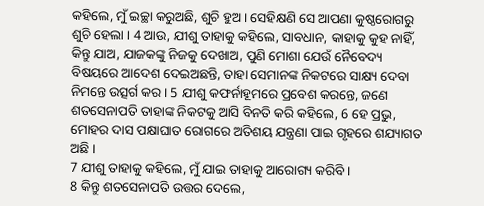କହିଲେ, ମୁଁ ଇଚ୍ଛା କରୁଅଛି, ଶୁଚି ହୁଅ । ସେହିକ୍ଷଣି ସେ ଆପଣା କୁଷ୍ଠରୋଗରୁ ଶୁଚି ହେଲା । 4 ଆଉ, ଯୀଶୁ ତାହାକୁ କହିଲେ, ସାବଧାନ, କାହାକୁ କୁହ ନାହିଁ, କିନ୍ତୁ ଯାଅ, ଯାଜକଙ୍କୁ ନିଜକୁ ଦେଖାଅ, ପୁଣି ମୋଶା ଯେଉଁ ନୈବେଦ୍ୟ ବିଷୟରେ ଆଦେଶ ଦେଇଅଛନ୍ତି, ତାହା ସେମାନଙ୍କ ନିକଟରେ ସାକ୍ଷ୍ୟ ଦେବା ନିମନ୍ତେ ଉତ୍ସର୍ଗ କର । 5 ଯୀଶୁ କଫର୍ନାହୂମରେ ପ୍ରବେଶ କରନ୍ତେ, ଜଣେ ଶତସେନାପତି ତାହାଙ୍କ ନିକଟକୁ ଆସି ବିନତି କରି କହିଲେ, 6 ହେ ପ୍ରଭୁ, ମୋହର ଦାସ ପକ୍ଷାଘାତ ରୋଗରେ ଅତିଶୟ ଯନ୍ତ୍ରଣା ପାଇ ଗୃହରେ ଶଯ୍ୟାଗତ ଅଛି ।
7 ଯୀଶୁ ତାହାକୁ କହିଲେ, ମୁଁ ଯାଇ ତାହାକୁ ଆରୋଗ୍ୟ କରିବି ।
8 କିନ୍ତୁ ଶତସେନାପତି ଉତ୍ତର ଦେଲେ,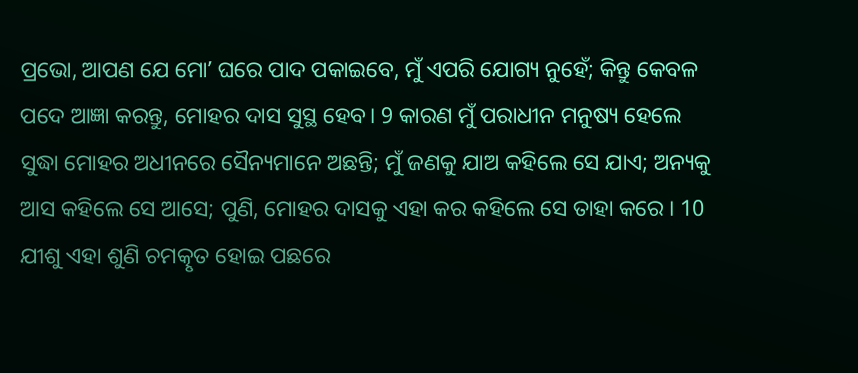ପ୍ରଭୋ, ଆପଣ ଯେ ମୋʼ ଘରେ ପାଦ ପକାଇବେ, ମୁଁ ଏପରି ଯୋଗ୍ୟ ନୁହେଁ; କିନ୍ତୁ କେବଳ ପଦେ ଆଜ୍ଞା କରନ୍ତୁ, ମୋହର ଦାସ ସୁସ୍ଥ ହେବ। 9 କାରଣ ମୁଁ ପରାଧୀନ ମନୁଷ୍ୟ ହେଲେ ସୁଦ୍ଧା ମୋହର ଅଧୀନରେ ସୈନ୍ୟମାନେ ଅଛନ୍ତି; ମୁଁ ଜଣକୁ ଯାଅ କହିଲେ ସେ ଯାଏ; ଅନ୍ୟକୁ ଆସ କହିଲେ ସେ ଆସେ; ପୁଣି, ମୋହର ଦାସକୁ ଏହା କର କହିଲେ ସେ ତାହା କରେ । 10 ଯୀଶୁ ଏହା ଶୁଣି ଚମତ୍କୃତ ହୋଇ ପଛରେ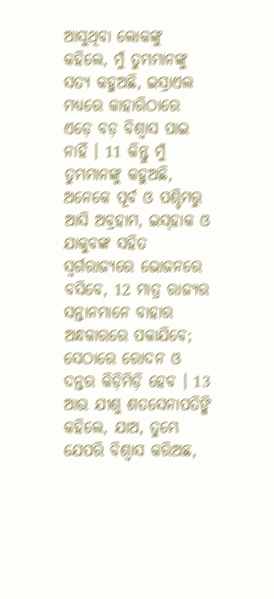ଆସୁଥିବା ଲୋକଙ୍କୁ କହିଲେ, ମୁଁ ତୁମ୍ଭମାନଙ୍କୁ ସତ୍ୟ କହୁଅଛି, ଇସ୍ରାଏଲ ମଧ୍ୟରେ କାହାରିଠାରେ ଏଡ଼େ ବଡ଼ ବିଶ୍ଵାସ ପାଇ ନାହିଁ । 11 କିନ୍ତୁ ମୁଁ ତୁମ୍ଭମାନଙ୍କୁ କହୁଅଛି, ଅନେକେ ପୂର୍ବ ଓ ପଶ୍ଚିମରୁ ଆସି ଅବ୍ରହାମ, ଇସ୍‍ହାକ ଓ ଯାକୁବଙ୍କ ସହିତ ସ୍ଵର୍ଗରାଜ୍ୟରେ ଭୋଜନରେ ବସିବେ, 12 ମାତ୍ର ରାଜ୍ୟର ସନ୍ତାନମାନେ ବାହାର ଅନ୍ଧକାରରେ ପକାଯିବେ; ସେଠାରେ ରୋଦନ ଓ ଦନ୍ତର କିଡ଼ିମିଡ଼ି ହେବ । 13 ଆଉ ଯୀଶୁ ଶତସେନାପତିଙ୍କି କହିଲେ, ଯାଅ, ତୁମ୍ଭେ ଯେପରି ବିଶ୍ଵାସ କରିଅଛ,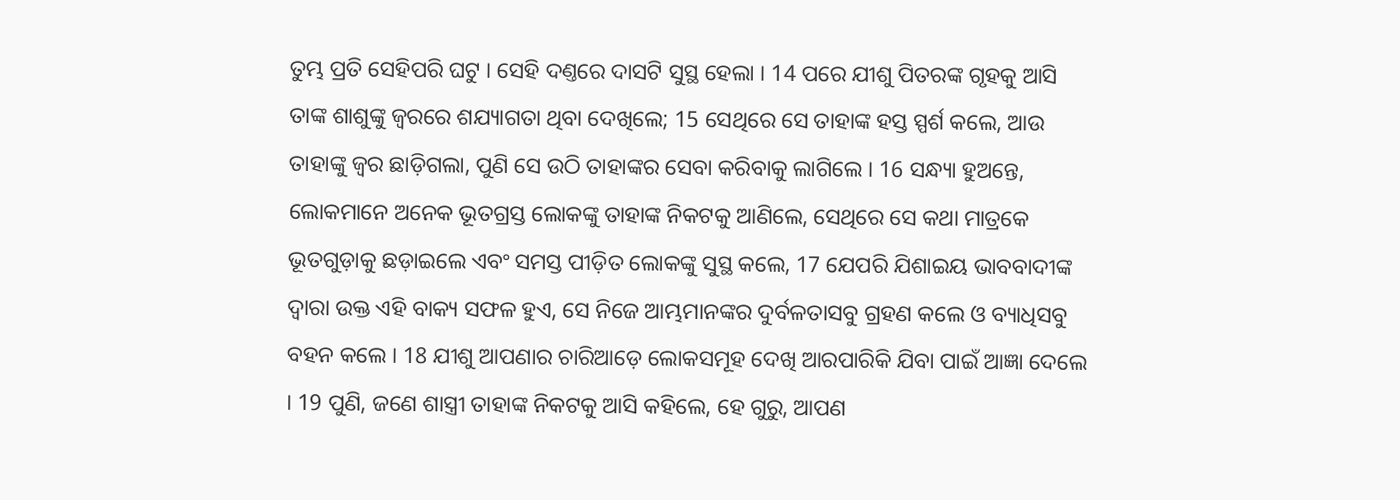ତୁମ୍ଭ ପ୍ରତି ସେହିପରି ଘଟୁ । ସେହି ଦଣ୍ତରେ ଦାସଟି ସୁସ୍ଥ ହେଲା । 14 ପରେ ଯୀଶୁ ପିତରଙ୍କ ଗୃହକୁ ଆସି ତାଙ୍କ ଶାଶୁଙ୍କୁ ଜ୍ଵରରେ ଶଯ୍ୟାଗତା ଥିବା ଦେଖିଲେ; 15 ସେଥିରେ ସେ ତାହାଙ୍କ ହସ୍ତ ସ୍ପର୍ଶ କଲେ, ଆଉ ତାହାଙ୍କୁ ଜ୍ଵର ଛାଡ଼ିଗଲା, ପୁଣି ସେ ଉଠି ତାହାଙ୍କର ସେବା କରିବାକୁ ଲାଗିଲେ । 16 ସନ୍ଧ୍ୟା ହୁଅନ୍ତେ, ଲୋକମାନେ ଅନେକ ଭୂତଗ୍ରସ୍ତ ଲୋକଙ୍କୁ ତାହାଙ୍କ ନିକଟକୁ ଆଣିଲେ, ସେଥିରେ ସେ କଥା ମାତ୍ରକେ ଭୂତଗୁଡ଼ାକୁ ଛଡ଼ାଇଲେ ଏବଂ ସମସ୍ତ ପୀଡ଼ିତ ଲୋକଙ୍କୁ ସୁସ୍ଥ କଲେ, 17 ଯେପରି ଯିଶାଇୟ ଭାବବାଦୀଙ୍କ ଦ୍ଵାରା ଉକ୍ତ ଏହି ବାକ୍ୟ ସଫଳ ହୁଏ, ସେ ନିଜେ ଆମ୍ଭମାନଙ୍କର ଦୁର୍ବଳତାସବୁ ଗ୍ରହଣ କଲେ ଓ ବ୍ୟାଧିସବୁ ବହନ କଲେ । 18 ଯୀଶୁ ଆପଣାର ଚାରିଆଡ଼େ ଲୋକସମୂହ ଦେଖି ଆରପାରିକି ଯିବା ପାଇଁ ଆଜ୍ଞା ଦେଲେ । 19 ପୁଣି, ଜଣେ ଶାସ୍ତ୍ରୀ ତାହାଙ୍କ ନିକଟକୁ ଆସି କହିଲେ, ହେ ଗୁରୁ, ଆପଣ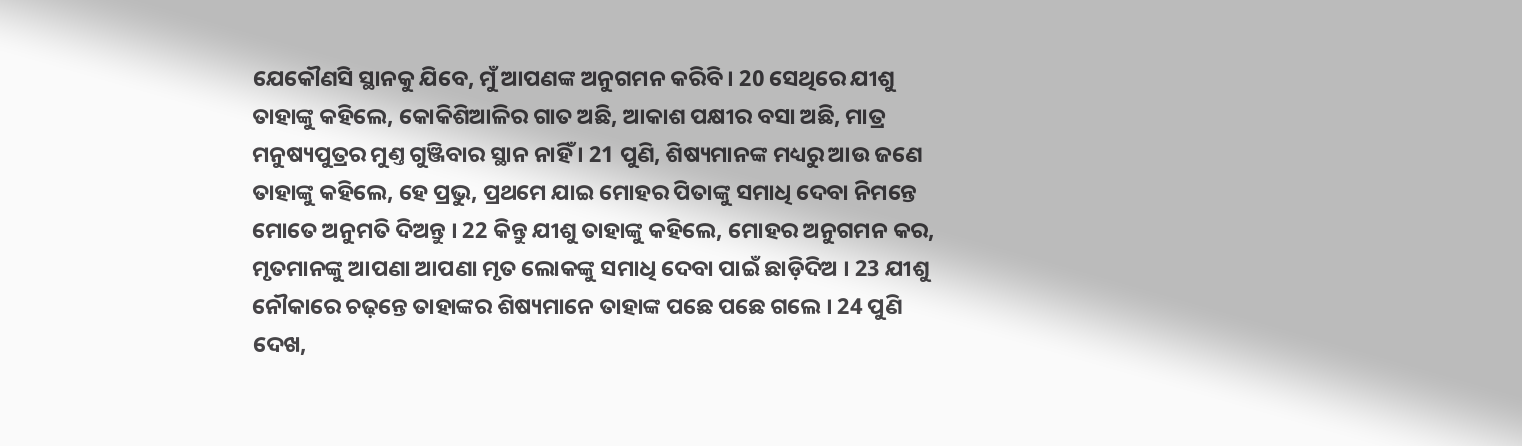ଯେକୌଣସି ସ୍ଥାନକୁ ଯିବେ, ମୁଁ ଆପଣଙ୍କ ଅନୁଗମନ କରିବି । 20 ସେଥିରେ ଯୀଶୁ ତାହାଙ୍କୁ କହିଲେ, କୋକିଶିଆଳିର ଗାତ ଅଛି, ଆକାଶ ପକ୍ଷୀର ବସା ଅଛି, ମାତ୍ର ମନୁଷ୍ୟପୁତ୍ରର ମୁଣ୍ତ ଗୁଞ୍ଜିବାର ସ୍ଥାନ ନାହିଁ । 21 ପୁଣି, ଶିଷ୍ୟମାନଙ୍କ ମଧ୍ୟରୁ ଆଉ ଜଣେ ତାହାଙ୍କୁ କହିଲେ, ହେ ପ୍ରଭୁ, ପ୍ରଥମେ ଯାଇ ମୋହର ପିତାଙ୍କୁ ସମାଧି ଦେବା ନିମନ୍ତେ ମୋତେ ଅନୁମତି ଦିଅନ୍ତୁ । 22 କିନ୍ତୁ ଯୀଶୁ ତାହାଙ୍କୁ କହିଲେ, ମୋହର ଅନୁଗମନ କର, ମୃତମାନଙ୍କୁ ଆପଣା ଆପଣା ମୃତ ଲୋକଙ୍କୁ ସମାଧି ଦେବା ପାଇଁ ଛାଡ଼ିଦିଅ । 23 ଯୀଶୁ ନୌକାରେ ଚଢ଼ନ୍ତେ ତାହାଙ୍କର ଶିଷ୍ୟମାନେ ତାହାଙ୍କ ପଛେ ପଛେ ଗଲେ । 24 ପୁଣି ଦେଖ,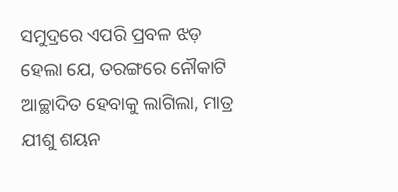ସମୁଦ୍ରରେ ଏପରି ପ୍ରବଳ ଝଡ଼ ହେଲା ଯେ, ତରଙ୍ଗରେ ନୌକାଟି ଆଚ୍ଛାଦିତ ହେବାକୁ ଲାଗିଲା, ମାତ୍ର ଯୀଶୁ ଶୟନ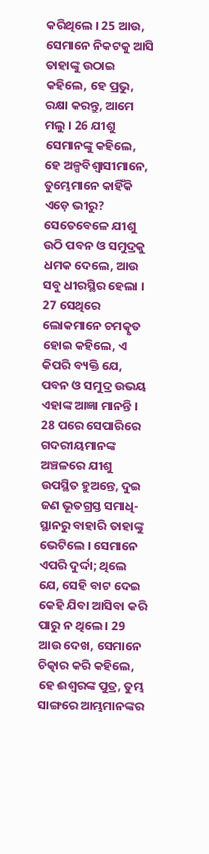କରିଥିଲେ । 25 ଆଉ, ସେମାନେ ନିକଟକୁ ଆସି ତାହାଙ୍କୁ ଉଠାଇ କହିଲେ, ହେ ପ୍ରଭୁ, ରକ୍ଷା କରନ୍ତୁ, ଆମେ ମଲୁ । 26 ଯୀଶୁ ସେମାନଙ୍କୁ କହିଲେ, ହେ ଅଳ୍ପବିଶ୍ଵାସୀମାନେ, ତୁମ୍ଭେମାନେ କାହିଁକି ଏଡ଼େ ଭୀରୁ? ସେତେବେଳେ ଯୀଶୁ ଉଠି ପବନ ଓ ସମୁଦ୍ରକୁ ଧମକ ଦେଲେ, ଆଉ ସବୁ ଧୀରସ୍ଥିର ହେଲା । 27 ସେଥିରେ ଲୋକମାନେ ଚମତ୍କୃତ ହୋଇ କହିଲେ, ଏ କିପରି ବ୍ୟକ୍ତି ଯେ, ପବନ ଓ ସମୁଦ୍ର ଉଭୟ ଏହାଙ୍କ ଆଜ୍ଞା ମାନନ୍ତି । 28 ପରେ ସେପାରିରେ ଗଦରୀୟମାନଙ୍କ ଅଞ୍ଚଳରେ ଯୀଶୁ ଉପସ୍ଥିତ ହୁଅନ୍ତେ, ଦୁଇ ଜଣ ଭୂତଗ୍ରସ୍ତ ସମାଧି-ସ୍ଥାନରୁ ବାହାରି ତାହାଙ୍କୁ ଭେଟିଲେ । ସେମାନେ ଏପରି ଦୁର୍ଦ୍ଦା; ଥିଲେ ଯେ, ସେହି ବାଟ ଦେଇ କେହି ଯିବା ଆସିବା କରି ପାରୁ ନ ଥିଲେ । 29 ଆଉ ଦେଖ, ସେମାନେ ଚିତ୍କାର କରି କହିଲେ, ହେ ଈଶ୍ଵରଙ୍କ ପୁତ୍ର, ତୁମ୍ଭ ସାଙ୍ଗରେ ଆମ୍ଭମାନଙ୍କର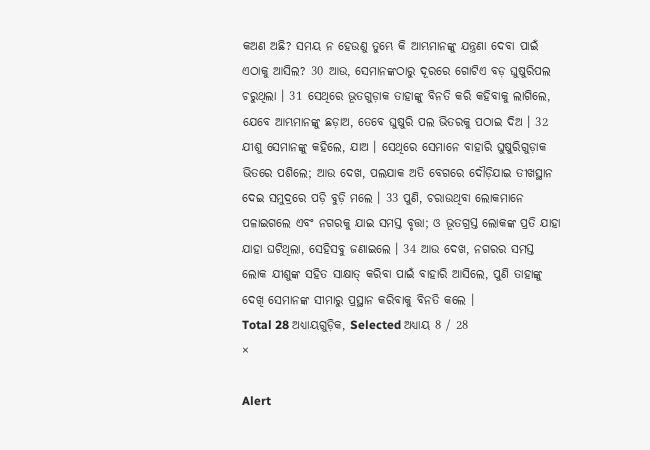କଅଣ ଅଛି? ସମୟ ନ ହେଉଣୁ ତୁମ୍ଭେ କି ଆମ୍ଭମାନଙ୍କୁ ଯନ୍ତ୍ରଣା ଦେବା ପାଇଁ ଏଠାକୁ ଆସିଲ? 30 ଆଉ, ସେମାନଙ୍କଠାରୁ ଦୂରରେ ଗୋଟିଏ ବଡ଼ ଘୁଷୁରିପଲ ଚରୁଥିଲା । 31 ସେଥିରେ ଭୂତଗୁଡ଼ାକ ତାହାଙ୍କୁ ବିନତି କରି କହିବାକୁ ଲାଗିଲେ, ଯେବେ ଆମ୍ଭମାନଙ୍କୁ ଛଡ଼ାଅ, ତେବେ ଘୁଷୁରି ପଲ ଭିତରକୁ ପଠାଇ ଦିଅ । 32 ଯୀଶୁ ସେମାନଙ୍କୁ କହିଲେ, ଯାଅ । ସେଥିରେ ସେମାନେ ବାହାରି ଘୁଷୁରିଗୁଡ଼ାକ ଭିତରେ ପଶିଲେ; ଆଉ ଦେଖ, ପଲଯାକ ଅତି ବେଗରେ ଦୌଡ଼ିଯାଇ ତୀଖସ୍ଥାନ ଦେଇ ସମୁଦ୍ରରେ ପଡ଼ି ବୁଡ଼ି ମଲେ । 33 ପୁଣି, ଚରାଉଥିବା ଲୋକମାନେ ପଳାଇଗଲେ ଏବଂ ନଗରକୁ ଯାଇ ସମସ୍ତ ବୃତ୍ତା; ଓ ଭୂତଗ୍ରସ୍ତ ଲୋକଙ୍କ ପ୍ରତି ଯାହା ଯାହା ଘଟିଥିଲା, ସେହିସବୁ ଜଣାଇଲେ । 34 ଆଉ ଦେଖ, ନଗରର ସମସ୍ତ ଲୋକ ଯୀଶୁଙ୍କ ସହିତ ସାକ୍ଷାତ୍ କରିବା ପାଇଁ ବାହାରି ଆସିଲେ, ପୁଣି ତାହାଙ୍କୁ ଦେଖି ସେମାନଙ୍କ ସୀମାରୁ ପ୍ରସ୍ଥାନ କରିବାକୁ ବିନତି କଲେ ।
Total 28 ଅଧ୍ୟାୟଗୁଡ଼ିକ, Selected ଅଧ୍ୟାୟ 8 / 28
×

Alert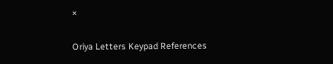×

Oriya Letters Keypad References